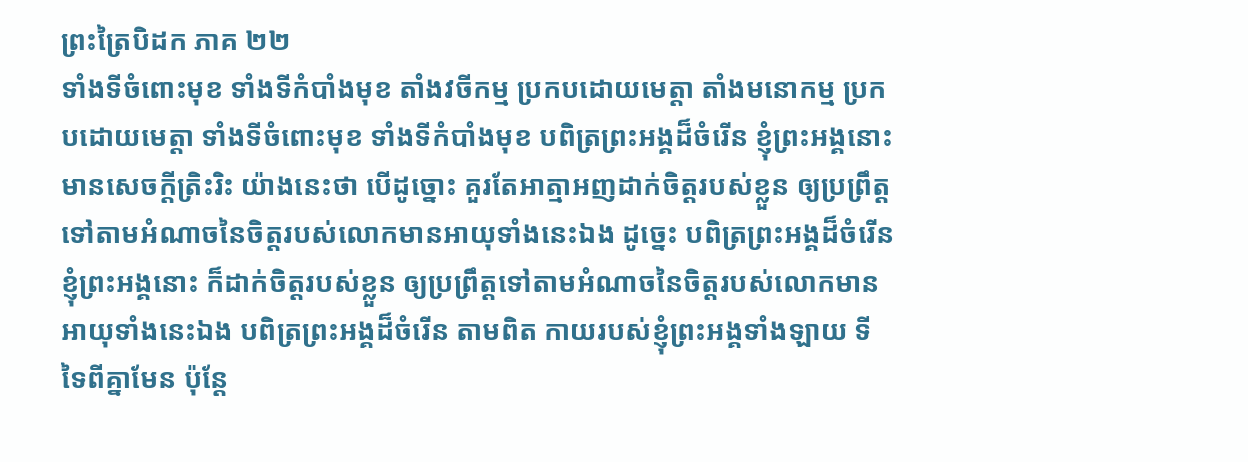ព្រះត្រៃបិដក ភាគ ២២
ទាំងទីចំពោះមុខ ទាំងទីកំបាំងមុខ តាំងវចីកម្ម ប្រកបដោយមេត្តា តាំងមនោកម្ម ប្រកបដោយមេត្តា ទាំងទីចំពោះមុខ ទាំងទីកំបាំងមុខ បពិត្រព្រះអង្គដ៏ចំរើន ខ្ញុំព្រះអង្គនោះ មានសេចក្តីត្រិះរិះ យ៉ាងនេះថា បើដូច្នោះ គួរតែអាត្មាអញដាក់ចិត្តរបស់ខ្លួន ឲ្យប្រព្រឹត្តទៅតាមអំណាចនៃចិត្តរបស់លោកមានអាយុទាំងនេះឯង ដូច្នេះ បពិត្រព្រះអង្គដ៏ចំរើន ខ្ញុំព្រះអង្គនោះ ក៏ដាក់ចិត្តរបស់ខ្លួន ឲ្យប្រព្រឹត្តទៅតាមអំណាចនៃចិត្តរបស់លោកមានអាយុទាំងនេះឯង បពិត្រព្រះអង្គដ៏ចំរើន តាមពិត កាយរបស់ខ្ញុំព្រះអង្គទាំងឡាយ ទីទៃពីគ្នាមែន ប៉ុន្តែ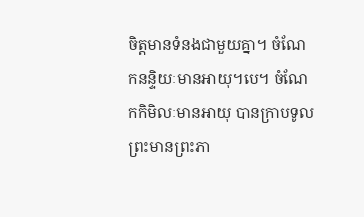ចិត្តមានទំនងជាមួយគ្នា។ ចំណែកនន្ទិយៈមានអាយុ។បេ។ ចំណែកកិមិលៈមានអាយុ បានក្រាបទូលព្រះមានព្រះភា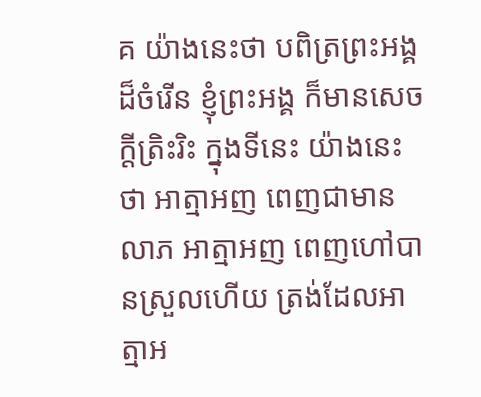គ យ៉ាងនេះថា បពិត្រព្រះអង្គដ៏ចំរើន ខ្ញុំព្រះអង្គ ក៏មានសេចក្តីត្រិះរិះ ក្នុងទីនេះ យ៉ាងនេះថា អាត្មាអញ ពេញជាមានលាភ អាត្មាអញ ពេញហៅបានស្រួលហើយ ត្រង់ដែលអាត្មាអ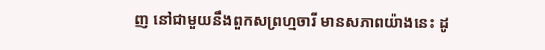ញ នៅជាមួយនឹងពួកសព្រហ្មចារី មានសភាពយ៉ាងនេះ ដូ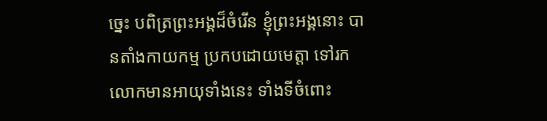ច្នេះ បពិត្រព្រះអង្គដ៏ចំរើន ខ្ញុំព្រះអង្គនោះ បានតាំងកាយកម្ម ប្រកបដោយមេត្តា ទៅរកលោកមានអាយុទាំងនេះ ទាំងទីចំពោះ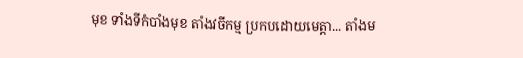មុខ ទាំងទីកំបាំងមុខ តាំងវចីកម្ម ប្រកបដោយមេត្តា... តាំងម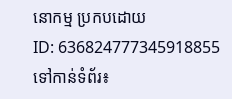នោកម្ម ប្រកបដោយ
ID: 636824777345918855
ទៅកាន់ទំព័រ៖